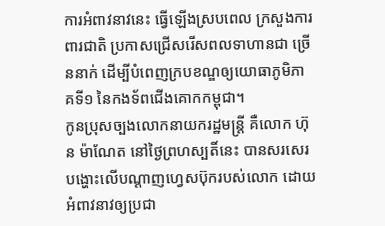ការអំពាវនាវនេះ ធ្វើឡើងស្របពេល ក្រសួងការពារជាតិ ប្រកាសជ្រើសរើសពលទាហានជា ច្រើននាក់ ដើម្បីបំពេញក្របខណ្ឌឲ្យយោធាភូមិភាគទី១ នៃកងទ័ពជើងគោកកម្ពុជា។
កូនប្រុសច្បងលោកនាយករដ្ឋមន្ដ្រី គឺលោក ហ៊ុន ម៉ាណែត នៅថ្ងៃព្រហស្បតិ៍នេះ បានសរសេរ បង្ហោះលើបណ្ដាញហ្វេសប៊ុករបស់លោក ដោយអំពាវនាវឲ្យប្រជា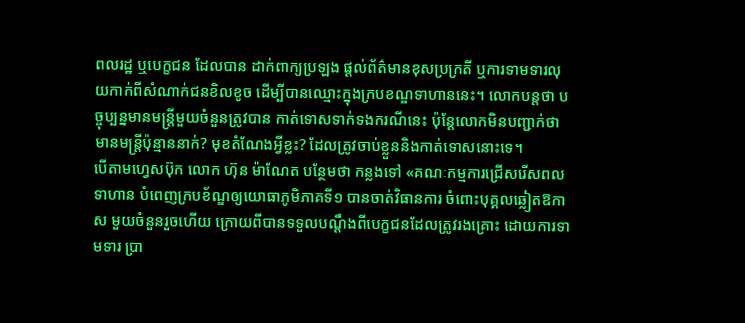ពលរដ្ឋ ឬបេក្ខជន ដែលបាន ដាក់ពាក្យប្រឡង ផ្ដល់ព័ត៌មានខុសប្រក្រតី ឬការទាមទារលុយកាក់ពីសំណាក់ជនខិលខូច ដើម្បីបានឈ្មោះក្នុងក្របខណ្ឌទាហាននេះ។ លោកបន្តថា បច្ចុប្បន្នមានមន្ត្រីមួយចំនួនត្រូវបាន កាត់ទោសទាក់ទងករណីនេះ ប៉ុន្តែលោកមិនបញ្ជាក់ថា មានមន្ត្រីប៉ុន្មាននាក់? មុខតំណែងអ្វីខ្លះ? ដែលត្រូវចាប់ខ្លួននិងកាត់ទោសនោះទេ។
បើតាមហ្វេសប៊ុក លោក ហ៊ុន ម៉ាណែត បន្ថែមថា កន្លងទៅ «គណៈកម្មការជ្រើសរើសពល ទាហាន បំពេញក្របខ័ណ្ឌឲ្យយោធាភូមិភាគទី១ បានចាត់វិធានការ ចំពោះបុគ្គលឆ្លៀតឱកាស មួយចំនួនរួចហើយ ក្រោយពីបានទទួលបណ្តឹងពីបេក្ខជនដែលត្រូវរងគ្រោះ ដោយការទាមទារ ប្រា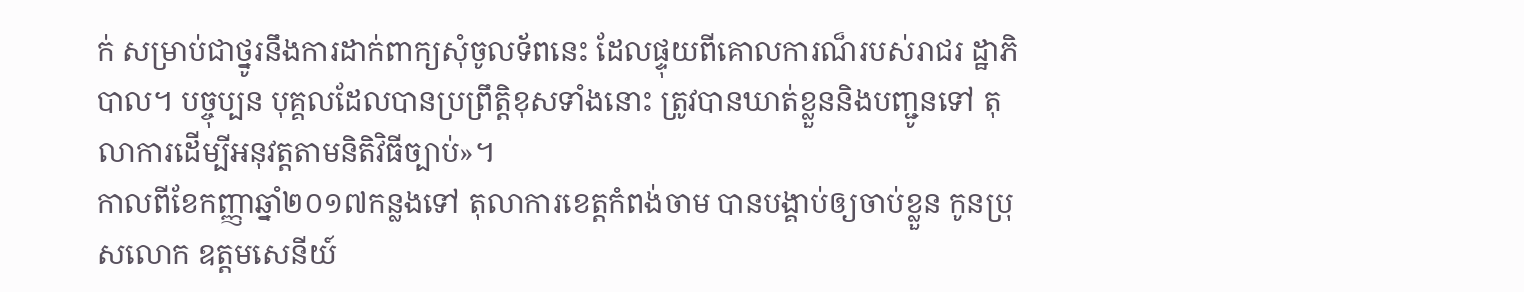ក់ សម្រាប់ជាថ្នូរនឹងការដាក់ពាក្យសុំចូលទ័ពនេះ ដែលផ្ទុយពីគោលការណ៏របស់រាជរ ដ្ឋាភិបាល។ បច្ចុប្បន បុគ្គលដែលបានប្រព្រឹត្តិខុសទាំងនោះ ត្រូវបានឃាត់ខ្លួននិងបញ្ជូនទៅ តុលាការដើម្បីអនុវត្តតាមនិតិវិធីច្បាប់»។
កាលពីខែកញ្ញាឆ្នាំ២០១៧កន្លងទៅ តុលាការខេត្តកំពង់ចាម បានបង្គាប់ឲ្យចាប់ខ្លួន កូនប្រុសលោក ឧត្តមសេនីយ៍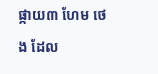ផ្កាយ៣ ហែម ថេង ដែល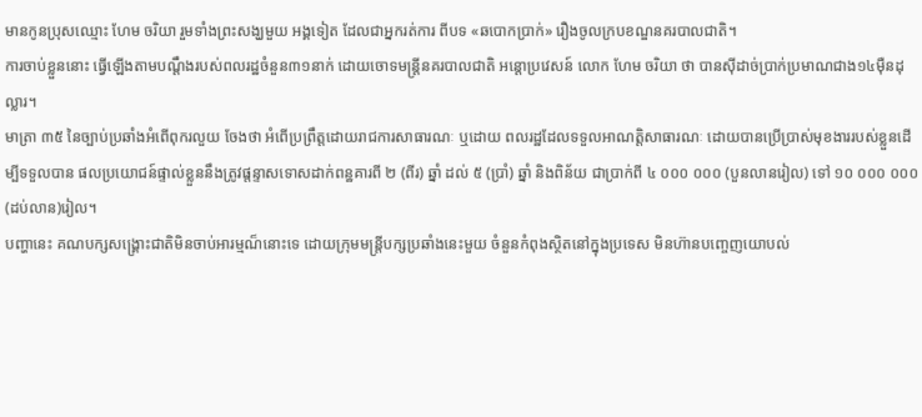មានកូនប្រុសឈ្មោះ ហែម ចរិយា រួមទាំងព្រះសង្ឃមួយ អង្គទៀត ដែលជាអ្នករត់ការ ពីបទ «ឆបោកប្រាក់» រឿងចូលក្របខណ្ឌនគរបាលជាតិ។
ការចាប់ខ្លួននោះ ធ្វើឡើងតាមបណ្ដឹងរបស់ពលរដ្ឋចំនួន៣១នាក់ ដោយចោទមន្ដ្រីនគរបាលជាតិ អន្ដោប្រវេសន៍ លោក ហែម ចរិយា ថា បានស៊ីដាច់ប្រាក់ប្រមាណជាង១៤ម៉ឺនដុល្លារ។
មាត្រា ៣៥ នៃច្បាប់ប្រឆាំងអំពើពុករលួយ ចែងថា អំពើប្រព្រឹត្តដោយរាជការសាធារណៈ ឬដោយ ពលរដ្ឋដែលទទួលអាណត្តិសាធារណៈ ដោយបានប្រើប្រាស់មុខងាររបស់ខ្លួនដើម្បីទទួលបាន ផលប្រយោជន៍ផ្ទាល់ខ្លួននឹងត្រូវផ្តន្ទាសទោសដាក់ពន្ឋគារពី ២ (ពីរ) ឆ្នាំ ដល់ ៥ (ប្រាំ) ឆ្នាំ និងពិន័យ ជាប្រាក់ពី ៤ ០០០ ០០០ (បួនលានរៀល) ទៅ ១០ ០០០ ០០០ (ដប់លាន)រៀល។
បញ្ហានេះ គណបក្សសង្គ្រោះជាតិមិនចាប់អារម្មណ៏នោះទេ ដោយក្រុមមន្ត្រីបក្សប្រឆាំងនេះមួយ ចំនួនកំពុងស្ថិតនៅក្នុងប្រទេស មិនហ៊ានបញ្ចេញយោបល់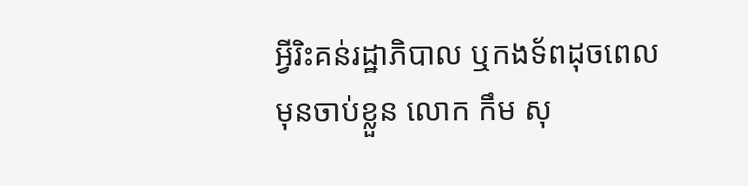អ្វីរិះគន់រដ្ឋាភិបាល ឬកងទ័ពដុចពេល មុនចាប់ខ្លួន លោក កឹម សុ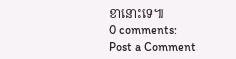ខានោះទេ៕
0 comments:
Post a Comment